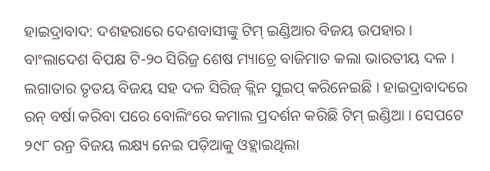ହାଇଦ୍ରାବାଦ: ଦଶହରାରେ ଦେଶବାସୀଙ୍କୁ ଟିମ୍ ଇଣ୍ଡିଆର ବିଜୟ ଉପହାର । ବାଂଲାଦେଶ ବିପକ୍ଷ ଟି-୨୦ ସିରିଜ୍ର ଶେଷ ମ୍ୟାଚ୍ରେ ବାଜିମାତ କଲା ଭାରତୀୟ ଦଳ । ଲଗାତାର ତୃତୟ ବିଜୟ ସହ ଦଳ ସିରିଜ୍ କ୍ଲିନ ସୁଇପ୍ କରିନେଇଛି । ହାଇଦ୍ରାବାଦରେ ରନ୍ ବର୍ଷା କରିବା ପରେ ବୋଲିଂରେ କମାଲ ପ୍ରଦର୍ଶନ କରିଛି ଟିମ୍ ଇଣ୍ଡିଆ । ସେପଟେ ୨୯୮ ରନ୍ର ବିଜୟ ଲକ୍ଷ୍ୟ ନେଇ ପଡ଼ିଆକୁ ଓହ୍ଲାଇଥିଲା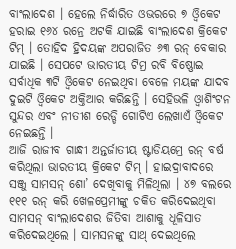ବାଂଲାଦେଶ । ହେଲେ ନିର୍ଦ୍ଧାରିତ ଓଭରରେ ୭ ଓ୍ବିକେଟ ହରାଇ ୧୬୪ ରନ୍ରେ ଅଟକି ଯାଇଛି ବାଂଲାଦେଶ କ୍ରିକେଟ ଟିମ୍ । ତୋହିଦ ହ୍ରିଦୟଙ୍କ ଅପରାଜିତ ୬୩ ରନ୍ ବେକାର ଯାଇଛି । ସେପଟେ ଭାରତୀୟ ଟିମ୍ର ରବି ବିଷ୍ଣୋଇ ସର୍ବାଧିକ ୩ଟି ଓ୍ବିକେଟ ନେଇଥିବା ବେଳେ ମୟଙ୍କ ଯାଦବ ଦୁଇଟି ଓ୍ବିକେଟ ଅକ୍ତିଆର କରିଛନ୍ତି । ସେହିଭଳି ଓ୍ବାଶିଂଟନ ସୁନ୍ଦର ଏବଂ ନୀତୀଶ ରେଡ୍ଡି ଗୋଟିଏ ଲେଖାଏଁ ଓ୍ବିକେଟ ନେଇଛନ୍ତି ।
ଆଜି ରାଜୀବ ଗାନ୍ଧୀ ଅନ୍ତର୍ଜାତୀୟ ଷ୍ଟାଡିୟମ୍ରେ ରନ୍ ବର୍ଷ କରିଥିଲା ଭାରତୀୟ କ୍ରିକେଟ ଟିମ୍ । ହାଇଦ୍ରାବାଦରେ ସଞ୍ଜୁ ସାମସନ୍ ଶୋ’ ଦେଖିବାକୁ ମିଳିଥିଲା । ୪୭ ବଲରେ ୧୧୧ ରନ୍ କରି ଖେଳପ୍ରେମୀଙ୍କୁ ଚକିତ କରିଦେଇଥିବା ସାମସନ୍ ବାଂଲାଦେଶର ଜିତିବା ଆଶାକୁ ଧୂଳିସାତ କରିଦେଇଥିଲେ । ସାମସନଙ୍କୁ ସାଥ୍ ଦେଇଥିଲେ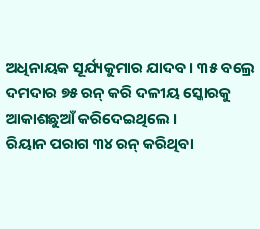ଅଧିନାୟକ ସୂର୍ଯ୍ୟକୁମାର ଯାଦବ । ୩୫ ବଲ୍ରେ ଦମଦାର ୭୫ ରନ୍ କରି ଦଳୀୟ ସ୍କୋରକୁ ଆକାଶଛୁଆଁ କରିଦେଇଥିଲେ ।
ରିୟାନ ପରାଗ ୩୪ ରନ୍ କରିଥିବା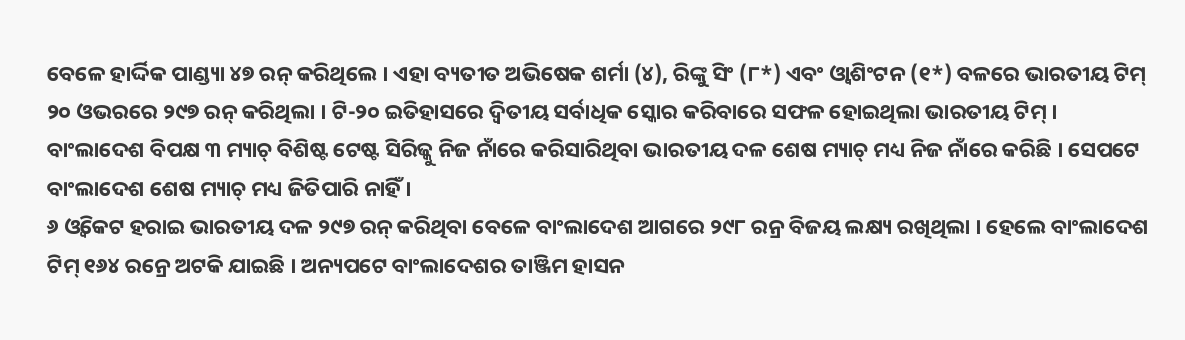ବେଳେ ହାର୍ଦ୍ଦିକ ପାଣ୍ଡ୍ୟା ୪୭ ରନ୍ କରିଥିଲେ । ଏହା ବ୍ୟତୀତ ଅଭିଷେକ ଶର୍ମା (୪), ରିଙ୍କୁ ସିଂ (୮*) ଏବଂ ଓ୍ବାଶିଂଟନ (୧*) ବଳରେ ଭାରତୀୟ ଟିମ୍ ୨୦ ଓଭରରେ ୨୯୭ ରନ୍ କରିଥିଲା । ଟି-୨୦ ଇତିହାସରେ ଦ୍ବିତୀୟ ସର୍ବାଧିକ ସ୍କୋର କରିବାରେ ସଫଳ ହୋଇଥିଲା ଭାରତୀୟ ଟିମ୍ । ବାଂଲାଦେଶ ବିପକ୍ଷ ୩ ମ୍ୟାଚ୍ ବିଶିଷ୍ଟ ଟେଷ୍ଟ ସିରିଜ୍କୁ ନିଜ ନାଁରେ କରିସାରିଥିବା ଭାରତୀୟ ଦଳ ଶେଷ ମ୍ୟାଚ୍ ମଧ୍ୟ ନିଜ ନାଁରେ କରିଛି । ସେପଟେ ବାଂଲାଦେଶ ଶେଷ ମ୍ୟାଚ୍ ମଧ୍ୟ ଜିତିପାରି ନାହିଁ ।
୬ ଓ୍ବିକେଟ ହରାଇ ଭାରତୀୟ ଦଳ ୨୯୭ ରନ୍ କରିଥିବା ବେଳେ ବାଂଲାଦେଶ ଆଗରେ ୨୯୮ ରନ୍ର ବିଜୟ ଲକ୍ଷ୍ୟ ରଖିଥିଲା । ହେଲେ ବାଂଲାଦେଶ ଟିମ୍ ୧୬୪ ରନ୍ରେ ଅଟକି ଯାଇଛି । ଅନ୍ୟପଟେ ବାଂଲାଦେଶର ତାଞ୍ଜିମ ହାସନ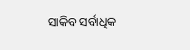ସାକିବ ସର୍ବାଧିକ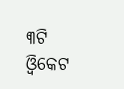୩ଟି ଓ୍ବିକେଟ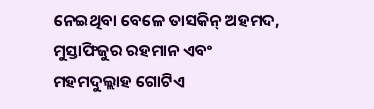ନେଇଥିବା ବେଳେ ତାସକିନ୍ ଅହମଦ, ମୁସ୍ତାଫିଜୁର ରହମାନ ଏବଂ ମହମଦୁଲ୍ଲାହ ଗୋଟିଏ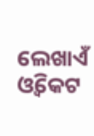ଲେଖାଏଁ ଓ୍ବିକେଟ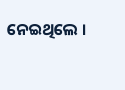ନେଇଥିଲେ ।